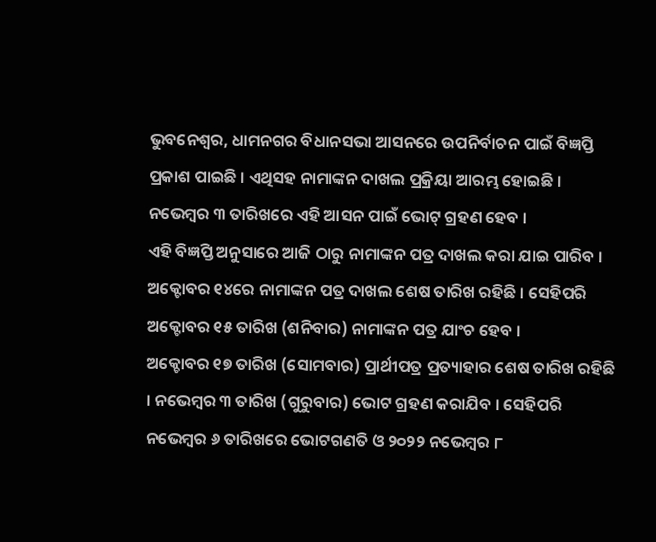ଭୁବନେଶ୍ୱର, ଧାମନଗର ବିଧାନସଭା ଆସନରେ ଉପନିର୍ବାଚନ ପାଇଁ ବିଜ୍ଞପ୍ତି ପ୍ରକାଶ ପାଇଛି । ଏଥିସହ ନାମାଙ୍କନ ଦାଖଲ ପ୍ରକ୍ରିୟା ଆରମ୍ଭ ହୋଇଛି । ନଭେମ୍ବର ୩ ତାରିଖରେ ଏହି ଆସନ ପାଇଁ ଭୋଟ୍ ଗ୍ରହଣ ହେବ ।
ଏହି ବିଜ୍ଞପ୍ତି ଅନୁସାରେ ଆଜି ଠାରୁ ନାମାଙ୍କନ ପତ୍ର ଦାଖଲ କରା ଯାଇ ପାରିବ । ଅକ୍ଟୋବର ୧୪ରେ ନାମାଙ୍କନ ପତ୍ର ଦାଖଲ ଶେଷ ତାରିଖ ରହିଛି । ସେହିପରି ଅକ୍ଟୋବର ୧୫ ତାରିଖ (ଶନିବାର) ନାମାଙ୍କନ ପତ୍ର ଯାଂଚ ହେବ ।
ଅକ୍ଚୋବର ୧୭ ତାରିଖ (ସୋମବାର) ପ୍ରାର୍ଥୀପତ୍ର ପ୍ରତ୍ୟାହାର ଶେଷ ତାରିଖ ରହିଛି । ନଭେମ୍ବର ୩ ତାରିଖ (ଗୁରୁବାର) ଭୋଟ ଗ୍ରହଣ କରାଯିବ । ସେହିପରି ନଭେମ୍ବର ୬ ତାରିଖରେ ଭୋଟଗଣତି ଓ ୨୦୨୨ ନଭେମ୍ବର ୮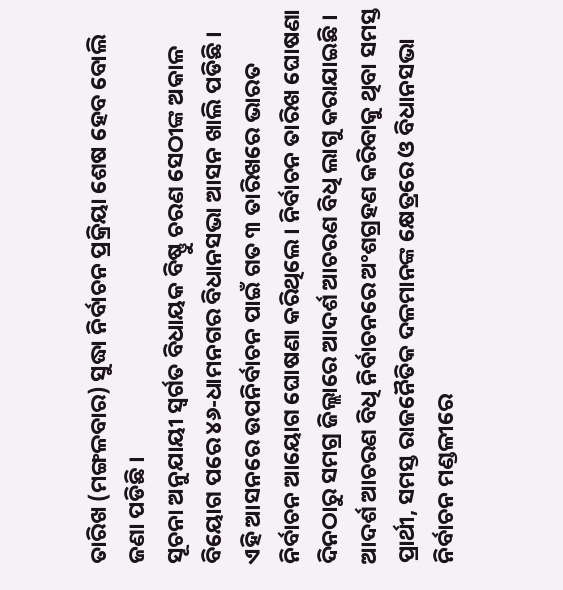ତାରିଖ (ମଙ୍ଗଳବାର) ସୁଦ୍ଧା ନିର୍ବାଚନ ପ୍ରକ୍ରିୟା ଶେଷ ହେବ ବୋଲି ଜଣା ପଡିଛି ।
ସୂଚନା ଅନୁଯାୟୀ ସ୍ୱର୍ଗତ ବିଧାୟକ ବିଷ୍ଣୁ ଚରଣ ସେଠୀଙ୍କ ଅକାଳ ବିୟୋଗ ପରେ ୪୬-ଧାମନଗର ବିଧାନସଭା ଆସନ ଖାଲି ପଡିଛି । ଏହି ଆସନରେ ଉପନିର୍ବାଚନ ପାଇଁ ଗତ ୩ ତାରିଖରେ ଭାରତ ନିର୍ବାଚନ ଆୟୋଗ ଘୋଷଣା କରିଥିଲେ । ନିର୍ବାଚନ ତାରିଖ ଘୋଷଣା ଦିନଠାରୁ ସମଗ୍ର ଜିଲ୍ଲାରେ ଆଦର୍ଶ ଆଚରଣ ବିଧି ଲାଗୁ କରାଯାଇଛି । ଆଦର୍ଶ ଆଚରଣ ବିଧି ନିର୍ବାଚନରେ ଅଂଶଗ୍ରହଣ କରିବାକୁ ଥିବା ସମସ୍ତ ପ୍ରାର୍ଥୀ, ସମସ୍ତ ରାଜନୈତିକ ଦଳମାନଙ୍କ କ୍ଷେତ୍ରରେ ଓ ବିଧାନସଭା ନିର୍ବାଚନ ମଣ୍ଡଳୀରେ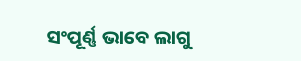ସଂପୂର୍ଣ୍ଣ ଭାବେ ଲାଗୁ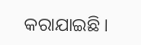କରାଯାଇଛି ।